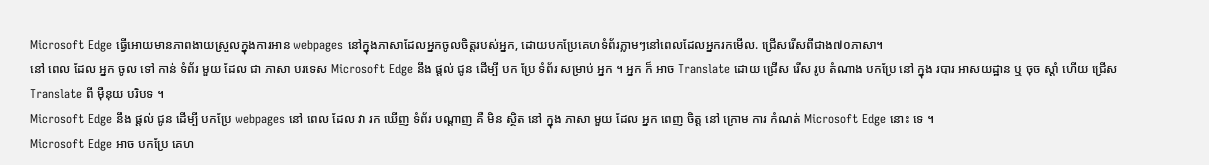Microsoft Edge ធ្វើអោយមានភាពងាយស្រួលក្នុងការអាន webpages នៅក្នុងភាសាដែលអ្នកចូលចិត្តរបស់អ្នក, ដោយបកប្រែគេហទំព័រភ្លាមៗនៅពេលដែលអ្នករកមើល. ជ្រើសរើសពីជាង៧០ភាសា។
នៅ ពេល ដែល អ្នក ចូល ទៅ កាន់ ទំព័រ មួយ ដែល ជា ភាសា បរទេស Microsoft Edge នឹង ផ្តល់ ជូន ដើម្បី បក ប្រែ ទំព័រ សម្រាប់ អ្នក ។ អ្នក ក៏ អាច Translate ដោយ ជ្រើស រើស រូប តំណាង បកប្រែ នៅ ក្នុង របារ អាសយដ្ឋាន ឬ ចុច ស្តាំ ហើយ ជ្រើស Translate ពី ម៉ឺនុយ បរិបទ ។
Microsoft Edge នឹង ផ្តល់ ជូន ដើម្បី បកប្រែ webpages នៅ ពេល ដែល វា រក ឃើញ ទំព័រ បណ្ដាញ គឺ មិន ស្ថិត នៅ ក្នុង ភាសា មួយ ដែល អ្នក ពេញ ចិត្ត នៅ ក្រោម ការ កំណត់ Microsoft Edge នោះ ទេ ។
Microsoft Edge អាច បកប្រែ គេហ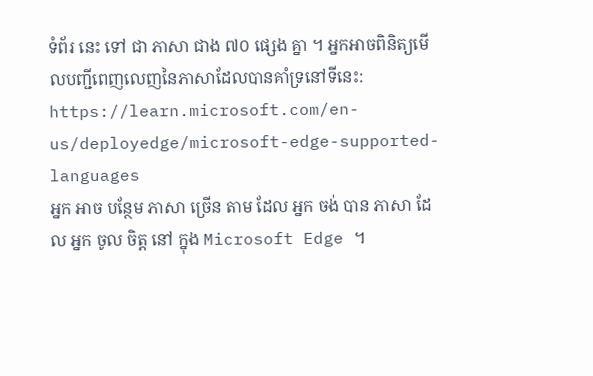ទំព័រ នេះ ទៅ ជា ភាសា ជាង ៧០ ផ្សេង គ្នា ។ អ្នកអាចពិនិត្យមើលបញ្ជីពេញលេញនៃភាសាដែលបានគាំទ្រនៅទីនេះ: https://learn.microsoft.com/en-us/deployedge/microsoft-edge-supported-languages
អ្នក អាច បន្ថែម ភាសា ច្រើន តាម ដែល អ្នក ចង់ បាន ភាសា ដែល អ្នក ចូល ចិត្ត នៅ ក្នុង Microsoft Edge ។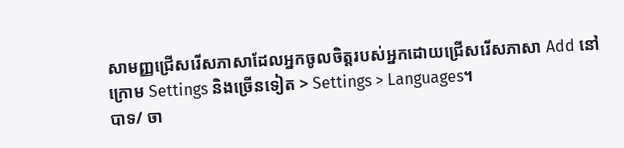សាមញ្ញជ្រើសរើសភាសាដែលអ្នកចូលចិត្តរបស់អ្នកដោយជ្រើសរើសភាសា Add នៅក្រោម Settings និងច្រើនទៀត > Settings > Languages។
បាទ/ ចា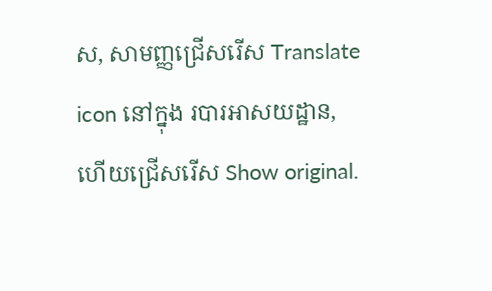ស, សាមញ្ញជ្រើសរើស Translate icon នៅក្នុង របារអាសយដ្ឋាន, ហើយជ្រើសរើស Show original.